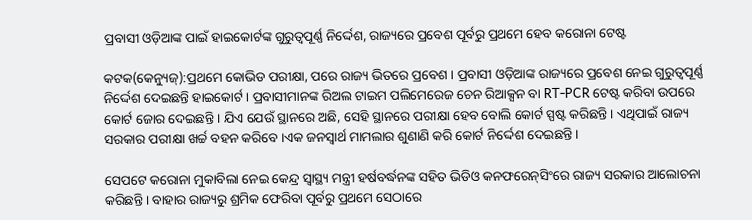ପ୍ରବାସୀ ଓଡ଼ିଆଙ୍କ ପାଇଁ ହାଇକୋର୍ଟଙ୍କ ଗୁରୁତ୍ୱପୂର୍ଣ୍ଣ ନିର୍ଦ୍ଦେଶ, ରାଜ୍ୟରେ ପ୍ରବେଶ ପୂର୍ବରୁ ପ୍ରଥମେ ହେବ କରୋନା ଟେଷ୍ଟ

କଟକ(କେନ୍ୟୁଜ୍):ପ୍ରଥମେ କୋଭିଡ ପରୀକ୍ଷା, ପରେ ରାଜ୍ୟ ଭିତରେ ପ୍ରବେଶ । ପ୍ରବାସୀ ଓଡ଼ିଆଙ୍କ ରାଜ୍ୟରେ ପ୍ରବେଶ ନେଇ ଗୁରୁତ୍ୱପୂର୍ଣ୍ଣ ନିର୍ଦ୍ଦେଶ ଦେଇଛନ୍ତି ହାଇକୋର୍ଟ । ପ୍ରବାସୀମାନଙ୍କ ରିଅଲ ଟାଇମ ପଲିମେରେଜ ଚେନ ରିଆକ୍ସନ ବା RT-PCR ଟେଷ୍ଟ କରିବା ଉପରେ କୋର୍ଟ ଜୋର ଦେଇଛନ୍ତି । ଯିଏ ଯେଉଁ ସ୍ଥାନରେ ଅଛି, ସେହି ସ୍ଥାନରେ ପରୀକ୍ଷା ହେବ ବୋଲି କୋର୍ଟ ସ୍ପଷ୍ଟ କରିଛନ୍ତି । ଏଥିପାଇଁ ରାଜ୍ୟ ସରକାର ପରୀକ୍ଷା ଖର୍ଚ୍ଚ ବହନ କରିବେ ।ଏକ ଜନସ୍ୱାର୍ଥ ମାମଲାର ଶୁଣାଣି କରି କୋର୍ଟ ନିର୍ଦ୍ଦେଶ ଦେଇଛନ୍ତି ।

ସେପଟେ କରୋନା ମୁକାବିଲା ନେଇ କେନ୍ଦ୍ର ସ୍ୱାସ୍ଥ୍ୟ ମନ୍ତ୍ରୀ ହର୍ଷବର୍ଦ୍ଧନଙ୍କ ସହିତ ଭିଡିଓ କନଫରେନ୍‌ସିଂରେ ରାଜ୍ୟ ସରକାର ଆଲୋଚନା କରିଛନ୍ତି । ବାହାର ରାଜ୍ୟରୁ ଶ୍ରମିକ ଫେରିବା ପୂର୍ବରୁ ପ୍ରଥମେ ସେଠାରେ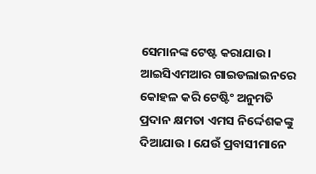ସେମାନଙ୍କ ଟେଷ୍ଟ କରାଯାଉ। ଆଇସିଏମଆର ଗାଇଡଲାଇନରେ କୋହଳ କରି ଟେଷ୍ଟିଂ ଅନୁମତି ପ୍ରଦାନ କ୍ଷମତା ଏମସ ନିର୍ଦ୍ଦେଶକଙ୍କୁ ଦିଆଯାଉ । ଯେଉଁ ପ୍ରବାସୀମାନେ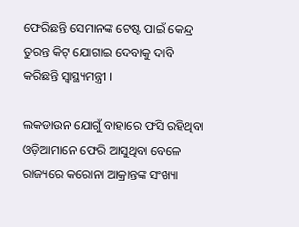ଫେରିଛନ୍ତି ସେମାନଙ୍କ ଟେଷ୍ଟ ପାଇଁ କେନ୍ଦ୍ର ତୁରନ୍ତ କିଟ୍‌ ଯୋଗାଇ ଦେବାକୁ ଦାବି କରିଛନ୍ତି ସ୍ୱାସ୍ଥ୍ୟମନ୍ତ୍ରୀ ।

ଲକଡାଉନ ଯୋଗୁଁ ବାହାରେ ଫସି ରହିଥିବା ଓଡ଼ିଆମାନେ ଫେରି ଆସୁଥିବା ବେଳେ ରାଜ୍ୟରେ କରୋନା ଆକ୍ରାନ୍ତଙ୍କ ସଂଖ୍ୟା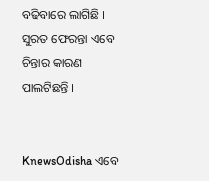ବଢିବାରେ ଲାଗିଛି । ସୁରତ ଫେରନ୍ତା ଏବେ ଚିନ୍ତାର କାରଣ ପାଲଟିଛନ୍ତି ।


KnewsOdisha ଏବେ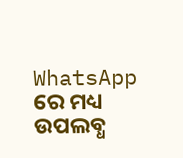WhatsApp ରେ ମଧ୍ୟ ଉପଲବ୍ଧ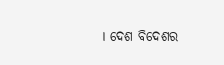। ଦେଶ ବିଦେଶର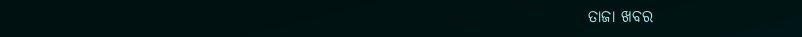ତାଜା ଖବର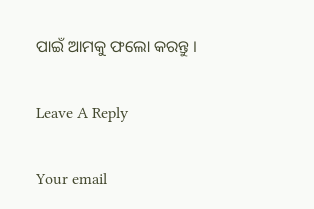ପାଇଁ ଆମକୁ ଫଲୋ କରନ୍ତୁ ।

Leave A Reply

Your email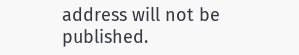address will not be published.